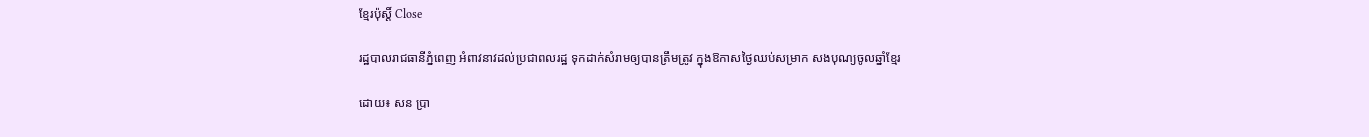ខ្មែរប៉ុស្ដិ៍ Close

រដ្ឋបាលរាជធានីភ្នំពេញ អំពាវនាវដល់ប្រជាពលរដ្ឋ ទុកដាក់សំរាមឲ្យបានត្រឹមត្រូវ ក្នុងឱកាសថ្ងៃឈប់សម្រាក សងបុណ្យចូលឆ្នាំខ្មែរ

ដោយ៖ សន ប្រា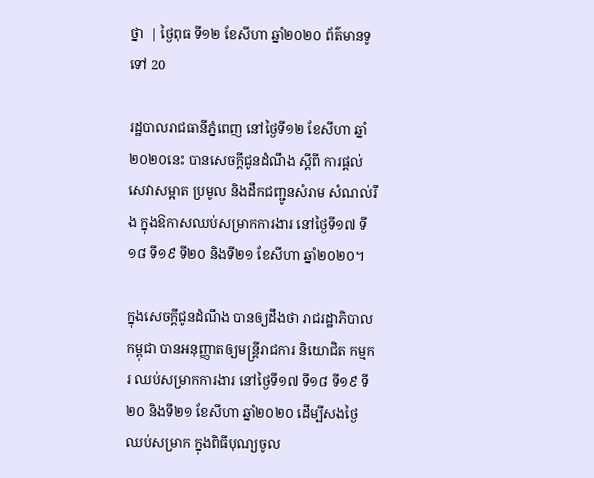ថ្នា  | ថ្ងៃពុធ ទី១២ ខែសីហា ឆ្នាំ២០២០ ព័ត៌មានទូទៅ 20

រដ្ឋបាលរាជធានីភ្នំពេញ នៅថ្ងៃទី១២ ខែសីហា ឆ្នាំ២០២០នេះ បានសេចក្ដីជូនដំណឹង ស្ដីពី ការផ្តល់សេវាសម្អាត ប្រមូល និងដឹកជញ្ជូនសំរាម សំណល់រឹង ក្នុងឱកាសឈប់សម្រាកការងារ នៅថ្ងៃទី១៧ ទី១៨ ទី១៩ ទី២០ និងទី២១ ខែសីហា ឆ្នាំ២០២០។

ក្នុងសេចក្ដីជូនដំណឹង បានឲ្យដឹងថា រាជរដ្ឋាភិបាលកម្ពុជា បានអនុញ្ញាតឲ្យមន្ត្រីរាជការ និយោជិត កម្មករ ឈប់សម្រាកការងារ នៅថ្ងៃទី១៧ ទី១៨ ទី១៩ ទី២០ និងទី២១ ខែសីហា ឆ្នាំ២០២០ ដើម្បីសងថ្ងៃឈប់សម្រាក ក្នុងពិធីបុណ្យចូល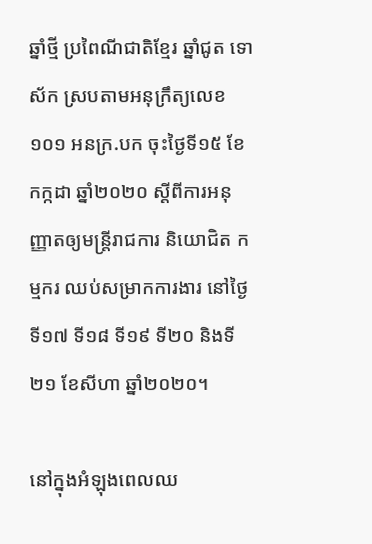ឆ្នាំថ្មី ប្រពៃណីជាតិខ្មែរ ឆ្នាំជូត ទោស័ក ស្របតាមអនុក្រឹត្យលេខ ១០១ អនក្រ.បក ចុះថ្ងៃទី១៥ ខែកក្កដា ឆ្នាំ២០២០ ស្ដីពីការអនុញ្ញាតឲ្យមន្ត្រីរាជការ និយោជិត កម្មករ ឈប់សម្រាកការងារ នៅថ្ងៃទី១៧ ទី១៨ ទី១៩ ទី២០ និងទី២១ ខែសីហា ឆ្នាំ២០២០។

នៅក្នុងអំឡុងពេលឈ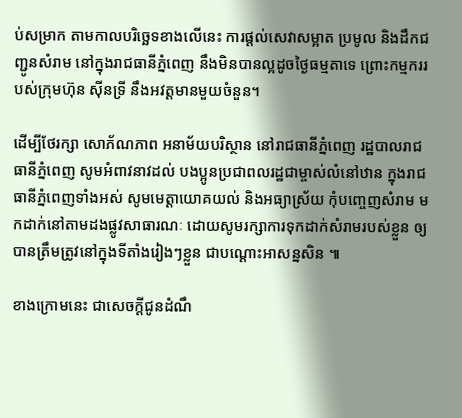ប់សម្រាក តាមកាលបរិច្ឆេទខាងលើនេះ ការផ្តល់សេវាសម្អាត ប្រមូល និងដឹកជញ្ជូនសំរាម នៅក្នុងរាជធានីភ្នំពេញ នឹងមិនបានល្អដូចថ្ងៃធម្មតាទេ ព្រោះកម្មកររបស់ក្រុមហ៊ុន ស៊ីនទ្រី នឹងអវត្តមានមួយចំនួន។

ដើម្បីថែរក្សា សោភ័ណភាព អនាម័យបរិស្ថាន នៅរាជធានីភ្នំពេញ រដ្ឋបាលរាជធានីភ្នំពេញ សូមអំពាវនាវដល់ បងប្អូនប្រជាពលរដ្ឋជាម្ចាស់លំនៅឋាន ក្នុងរាជធានីភ្នំពេញទាំងអស់ សូមមេត្តាយោគយល់ និងអធ្យាស្រ័យ កុំបញ្ចេញសំរាម មកដាក់នៅតាមដងផ្លូវសាធារណៈ ដោយសូមរក្សាការទុកដាក់សំរាមរបស់ខ្លួន ឲ្យបានត្រឹមត្រូវនៅក្នុងទីតាំងរៀងៗខ្លួន ជាបណ្ដោះអាសន្នសិន ៕

ខាងក្រោមនេះ ជាសេចក្ដីជូនដំណឹ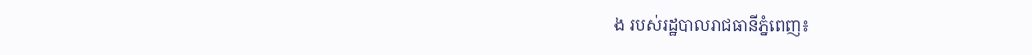ង របស់រដ្ឋបាលរាជធានីភ្នំពេញ៖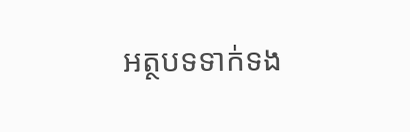អត្ថបទទាក់ទង